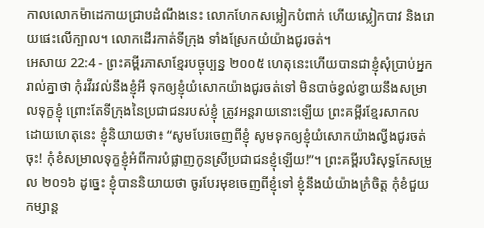កាលលោកម៉ាដេកាយជ្រាបដំណឹងនេះ លោកហែកសម្លៀកបំពាក់ ហើយស្លៀកបាវ និងរោយផេះលើក្បាល។ លោកដើរកាត់ទីក្រុង ទាំងស្រែកយំយ៉ាងជូរចត់។
អេសាយ 22:4 - ព្រះគម្ពីរភាសាខ្មែរបច្ចុប្បន្ន ២០០៥ ហេតុនេះហើយបានជាខ្ញុំសុំប្រាប់អ្នករាល់គ្នាថា កុំរវីរវល់នឹងខ្ញុំអី ទុកឲ្យខ្ញុំយំសោកយ៉ាងជូរចត់ទៅ មិនបាច់ខ្វល់ខ្វាយនឹងសម្រាលទុក្ខខ្ញុំ ព្រោះតែទីក្រុងនៃប្រជាជនរបស់ខ្ញុំ ត្រូវអន្តរាយនោះឡើយ ព្រះគម្ពីរខ្មែរសាកល ដោយហេតុនេះ ខ្ញុំនិយាយថា៖ “សូមបែរចេញពីខ្ញុំ សូមទុកឲ្យខ្ញុំយំសោកយ៉ាងល្វីងជូរចត់ចុះ! កុំខំសម្រាលទុក្ខខ្ញុំអំពីការបំផ្លាញកូនស្រីប្រជាជនខ្ញុំឡើយ!”។ ព្រះគម្ពីរបរិសុទ្ធកែសម្រួល ២០១៦ ដូច្នេះ ខ្ញុំបាននិយាយថា ចូរបែរមុខចេញពីខ្ញុំទៅ ខ្ញុំនឹងយំយ៉ាងក្រំចិត្ត កុំខំជួយកម្សាន្ត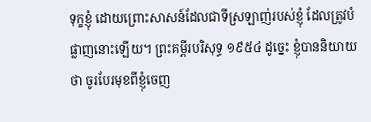ទុក្ខខ្ញុំ ដោយព្រោះសាសន៍ដែលជាទីស្រឡាញ់របស់ខ្ញុំ ដែលត្រូវបំផ្លាញនោះឡើយ។ ព្រះគម្ពីរបរិសុទ្ធ ១៩៥៤ ដូច្នេះ ខ្ញុំបាននិយាយថា ចូរបែរមុខពីខ្ញុំចេញ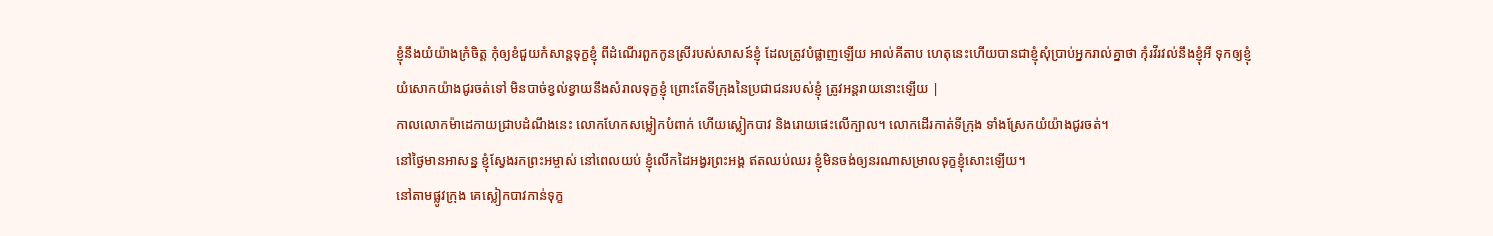ខ្ញុំនឹងយំយ៉ាងក្រំចិត្ត កុំឲ្យខំជួយកំសាន្តទុក្ខខ្ញុំ ពីដំណើរពួកកូនស្រីរបស់សាសន៍ខ្ញុំ ដែលត្រូវបំផ្លាញឡើយ អាល់គីតាប ហេតុនេះហើយបានជាខ្ញុំសុំប្រាប់អ្នករាល់គ្នាថា កុំរវីរវល់នឹងខ្ញុំអី ទុកឲ្យខ្ញុំយំសោកយ៉ាងជូរចត់ទៅ មិនបាច់ខ្វល់ខ្វាយនឹងសំរាលទុក្ខខ្ញុំ ព្រោះតែទីក្រុងនៃប្រជាជនរបស់ខ្ញុំ ត្រូវអន្តរាយនោះឡើយ |
កាលលោកម៉ាដេកាយជ្រាបដំណឹងនេះ លោកហែកសម្លៀកបំពាក់ ហើយស្លៀកបាវ និងរោយផេះលើក្បាល។ លោកដើរកាត់ទីក្រុង ទាំងស្រែកយំយ៉ាងជូរចត់។
នៅថ្ងៃមានអាសន្ន ខ្ញុំស្វែងរកព្រះអម្ចាស់ នៅពេលយប់ ខ្ញុំលើកដៃអង្វរព្រះអង្គ ឥតឈប់ឈរ ខ្ញុំមិនចង់ឲ្យនរណាសម្រាលទុក្ខខ្ញុំសោះឡើយ។
នៅតាមផ្លូវក្រុង គេស្លៀកបាវកាន់ទុក្ខ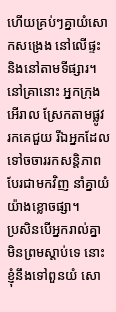ហើយគ្រប់ៗគ្នាយំសោកសង្រេង នៅលើផ្ទះ និងនៅតាមទីផ្សារ។
នៅគ្រានោះ អ្នកក្រុងអើរាល ស្រែកតាមផ្លូវ រកគេជួយ រីឯអ្នកដែលទៅចចាររកសន្តិភាព បែរជាមកវិញ នាំគ្នាយំយ៉ាងខ្លោចផ្សា។
ប្រសិនបើអ្នករាល់គ្នាមិនព្រមស្ដាប់ទេ នោះខ្ញុំនឹងទៅពួនយំ សោ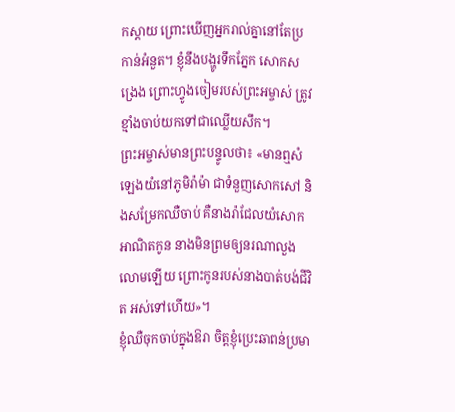កស្ដាយ ព្រោះឃើញអ្នករាល់គ្នានៅតែប្រកាន់អំនួត។ ខ្ញុំនឹងបង្ហូរទឹកភ្នែក សោកសង្រេង ព្រោះហ្វូងចៀមរបស់ព្រះអម្ចាស់ ត្រូវខ្មាំងចាប់យកទៅជាឈ្លើយសឹក។
ព្រះអម្ចាស់មានព្រះបន្ទូលថា៖ «មានឮសំឡេងយំនៅភូមិរ៉ាម៉ា ជាទំនួញសោកសៅ និងសម្រែកឈឺចាប់ គឺនាងរ៉ាជែលយំសោកអាណិតកូន នាងមិនព្រមឲ្យនរណាលួងលោមឡើយ ព្រោះកូនរបស់នាងបាត់បង់ជីវិត អស់ទៅហើយ»។
ខ្ញុំឈឺចុកចាប់ក្នុងឱរា ចិត្តខ្ញុំប្រេះឆាពន់ប្រមា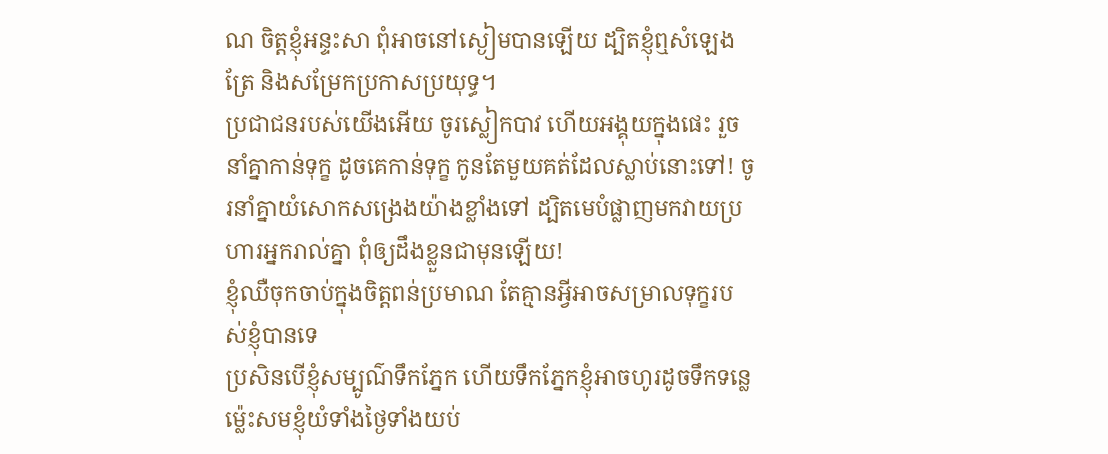ណ ចិត្តខ្ញុំអន្ទះសា ពុំអាចនៅស្ងៀមបានឡើយ ដ្បិតខ្ញុំឮសំឡេងត្រែ និងសម្រែកប្រកាសប្រយុទ្ធ។
ប្រជាជនរបស់យើងអើយ ចូរស្លៀកបាវ ហើយអង្គុយក្នុងផេះ រួចនាំគ្នាកាន់ទុក្ខ ដូចគេកាន់ទុក្ខ កូនតែមួយគត់ដែលស្លាប់នោះទៅ! ចូរនាំគ្នាយំសោកសង្រេងយ៉ាងខ្លាំងទៅ ដ្បិតមេបំផ្លាញមកវាយប្រហារអ្នករាល់គ្នា ពុំឲ្យដឹងខ្លួនជាមុនឡើយ!
ខ្ញុំឈឺចុកចាប់ក្នុងចិត្តពន់ប្រមាណ តែគ្មានអ្វីអាចសម្រាលទុក្ខរបស់ខ្ញុំបានទេ
ប្រសិនបើខ្ញុំសម្បូណ៌ទឹកភ្នែក ហើយទឹកភ្នែកខ្ញុំអាចហូរដូចទឹកទន្លេ ម៉្លេះសមខ្ញុំយំទាំងថ្ងៃទាំងយប់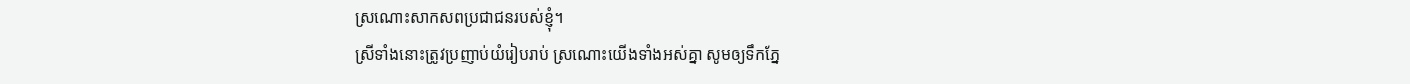ស្រណោះសាកសពប្រជាជនរបស់ខ្ញុំ។
ស្រីទាំងនោះត្រូវប្រញាប់យំរៀបរាប់ ស្រណោះយើងទាំងអស់គ្នា សូមឲ្យទឹកភ្នែ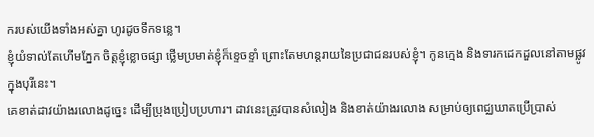ករបស់យើងទាំងអស់គ្នា ហូរដូចទឹកទន្លេ។
ខ្ញុំយំទាល់តែហើមភ្នែក ចិត្តខ្ញុំខ្លោចផ្សា ថ្លើមប្រមាត់ខ្ញុំក៏ខ្ទេចខ្ទាំ ព្រោះតែមហន្តរាយនៃប្រជាជនរបស់ខ្ញុំ។ កូនក្មេង និងទារកដេកដួលនៅតាមផ្លូវ ក្នុងបុរីនេះ។
គេខាត់ដាវយ៉ាងរលោងដូច្នេះ ដើម្បីប្រុងប្រៀបប្រហារ។ ដាវនេះត្រូវបានសំលៀង និងខាត់យ៉ាងរលោង សម្រាប់ឲ្យពេជ្ឈឃាតប្រើប្រាស់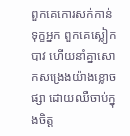ពួកគេកោរសក់កាន់ទុក្ខអ្នក ពួកគេស្លៀកបាវ ហើយនាំគ្នាសោកសង្រេងយ៉ាងខ្លោចផ្សា ដោយឈឺចាប់ក្នុងចិត្ត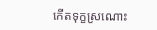កើតទុក្ខស្រណោះ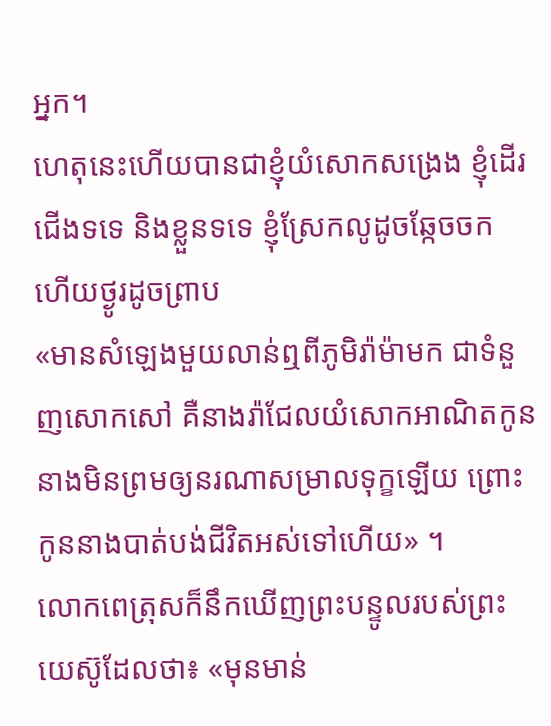អ្នក។
ហេតុនេះហើយបានជាខ្ញុំយំសោកសង្រេង ខ្ញុំដើរជើងទទេ និងខ្លួនទទេ ខ្ញុំស្រែកលូដូចឆ្កែចចក ហើយថ្ងូរដូចព្រាប
«មានសំឡេងមួយលាន់ឮពីភូមិរ៉ាម៉ាមក ជាទំនួញសោកសៅ គឺនាងរ៉ាជែលយំសោកអាណិតកូន នាងមិនព្រមឲ្យនរណាសម្រាលទុក្ខឡើយ ព្រោះកូននាងបាត់បង់ជីវិតអស់ទៅហើយ» ។
លោកពេត្រុសក៏នឹកឃើញព្រះបន្ទូលរបស់ព្រះយេស៊ូដែលថា៖ «មុនមាន់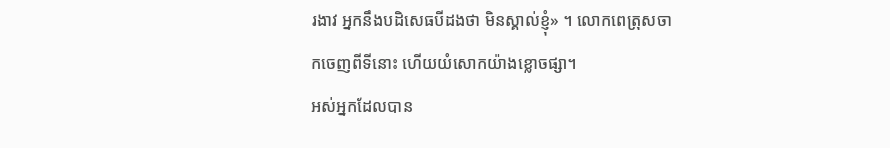រងាវ អ្នកនឹងបដិសេធបីដងថា មិនស្គាល់ខ្ញុំ» ។ លោកពេត្រុសចាកចេញពីទីនោះ ហើយយំសោកយ៉ាងខ្លោចផ្សា។
អស់អ្នកដែលបាន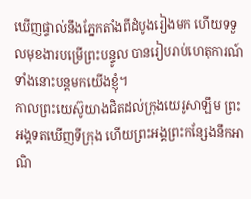ឃើញផ្ទាល់នឹងភ្នែកតាំងពីដំបូងរៀងមក ហើយទទួលមុខងារបម្រើព្រះបន្ទូល បានរៀបរាប់ហេតុការណ៍ទាំងនោះបន្តមកយើងខ្ញុំ។
កាលព្រះយេស៊ូយាងជិតដល់ក្រុងយេរូសាឡឹម ព្រះអង្គទតឃើញទីក្រុង ហើយព្រះអង្គព្រះកន្សែងនឹកអាណិ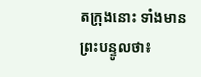តក្រុងនោះ ទាំងមានព្រះបន្ទូលថា៖